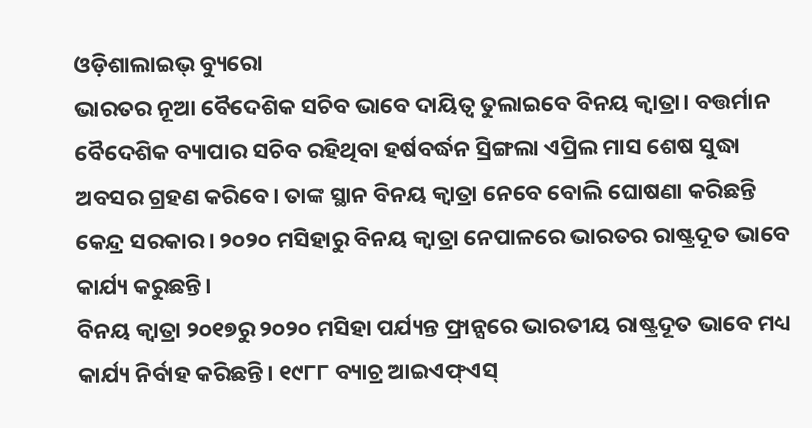ଓଡ଼ିଶାଲାଇଭ୍ ବ୍ୟୁରୋ
ଭାରତର ନୂଆ ବୈଦେଶିକ ସଚିବ ଭାବେ ଦାୟିତ୍ଵ ତୁଲାଇବେ ବିନୟ କ୍ଵାତ୍ରା। ବତ୍ତର୍ମାନ ବୈଦେଶିକ ବ୍ୟାପାର ସଚିବ ରହିଥିବା ହର୍ଷବର୍ଦ୍ଧନ ସ୍ରିଙ୍ଗଲା ଏପ୍ରିଲ ମାସ ଶେଷ ସୁଦ୍ଧା ଅବସର ଗ୍ରହଣ କରିବେ। ତାଙ୍କ ସ୍ଥାନ ବିନୟ କ୍ଵାତ୍ରା ନେବେ ବୋଲି ଘୋଷଣା କରିଛନ୍ତି କେନ୍ଦ୍ର ସରକାର। ୨୦୨୦ ମସିହାରୁ ବିନୟ କ୍ଵାତ୍ରା ନେପାଳରେ ଭାରତର ରାଷ୍ଟ୍ରଦୂତ ଭାବେ କାର୍ଯ୍ୟ କରୁଛନ୍ତି।
ବିନୟ କ୍ଵାତ୍ରା ୨୦୧୭ରୁ ୨୦୨୦ ମସିହା ପର୍ଯ୍ୟନ୍ତ ଫ୍ରାନ୍ସରେ ଭାରତୀୟ ରାଷ୍ଟ୍ରଦୂତ ଭାବେ ମଧ୍ୟ କାର୍ଯ୍ୟ ନିର୍ବାହ କରିଛନ୍ତି। ୧୯୮୮ ବ୍ୟାଚ୍ର ଆଇଏଫ୍ଏସ୍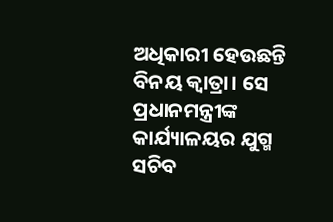ଅଧିକାରୀ ହେଉଛନ୍ତି ବିନୟ କ୍ଵାତ୍ରା। ସେ ପ୍ରଧାନମନ୍ତ୍ରୀଙ୍କ କାର୍ଯ୍ୟାଳୟର ଯୁଗ୍ମ ସଚିବ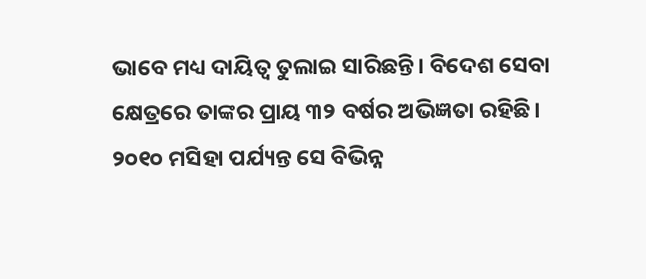ଭାବେ ମଧ୍ୟ ଦାୟିତ୍ଵ ତୁଲାଇ ସାରିଛନ୍ତି। ବିଦେଶ ସେବା କ୍ଷେତ୍ରରେ ତାଙ୍କର ପ୍ରାୟ ୩୨ ବର୍ଷର ଅଭିଜ୍ଞତା ରହିଛି। ୨୦୧୦ ମସିହା ପର୍ଯ୍ୟନ୍ତ ସେ ବିଭିନ୍ନ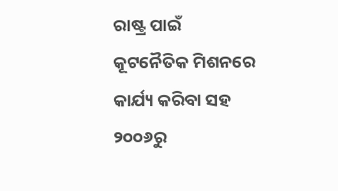ରାଷ୍ଟ୍ର ପାଇଁ କୂଟନୈତିକ ମିଶନରେ କାର୍ଯ୍ୟ କରିବା ସହ ୨୦୦୬ରୁ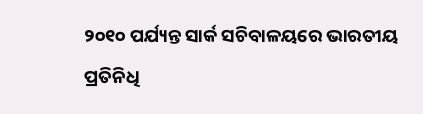୨୦୧୦ ପର୍ଯ୍ୟନ୍ତ ସାର୍କ ସଚିବାଳୟରେ ଭାରତୀୟ ପ୍ରତିନିଧି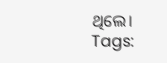ଥିଲେ।
Tags: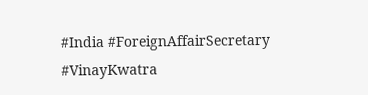#India #ForeignAffairSecretary #VinayKwatra